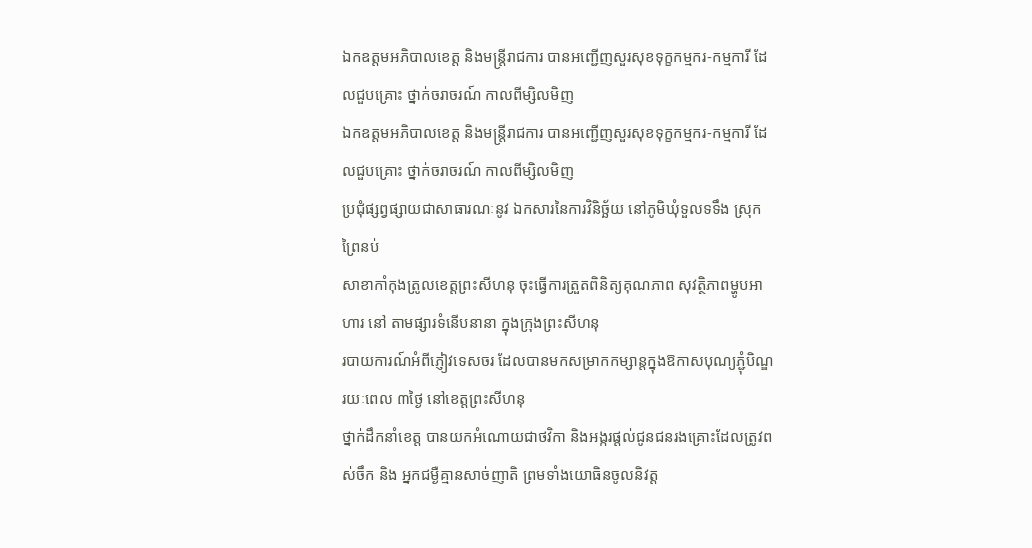ឯកឧត្តមអភិបាលខេត្ត និងមន្រ្តីរាជការ បានអញ្ជើញសួរសុខទុក្ខកម្មករ-កម្មការី ដែលជួបគ្រោះ ថ្នាក់ចរាចរណ៍ កាលពីម្សិលមិញ
ឯកឧត្តមអភិបាលខេត្ត និងមន្រ្តីរាជការ បានអញ្ជើញសួរសុខទុក្ខកម្មករ-កម្មការី ដែលជួបគ្រោះ ថ្នាក់ចរាចរណ៍ កាលពីម្សិលមិញ
ប្រជុំផ្សព្វផ្សាយជាសាធារណៈនូវ ឯកសារនៃការវិនិច្ឆ័យ នៅភូមិឃុំទួលទទឹង ស្រុកព្រៃនប់
សាខាកាំកុងត្រូលខេត្តព្រះសីហនុ ចុះធ្វើការត្រួតពិនិត្យគុណភាព សុវត្ថិភាពម្ហូបអាហារ នៅ តាមផ្សារទំនើបនានា ក្នុងក្រុងព្រះសីហនុ
របាយការណ៍អំពីភ្ញៀវទេសចរ ដែលបានមកសម្រាកកម្សាន្តក្នុងឱកាសបុណ្យភ្ជុំបិណ្ឌ រយៈពេល ៣ថ្ងៃ នៅខេត្តព្រះសីហនុ
ថ្នាក់ដឹកនាំខេត្ត បានយកអំណោយជាថវិកា និងអង្ករផ្តល់ជូនជនរងគ្រោះដែលត្រូវពស់ចឹក និង អ្នកជម្ងឺគ្មានសាច់ញាតិ ព្រមទាំងយោធិនចូលនិវត្ត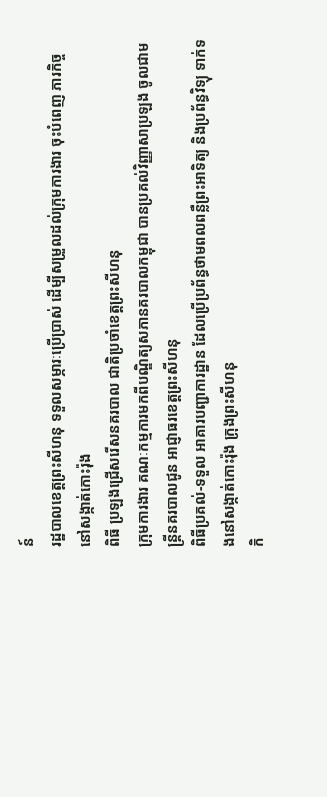ន៍
រដ្ឋបាលខេត្តព្រះសីហនុ ទទួលសម្ភារៈប្រើប្រាស់ ដើម្បីសម្រួលដល់ក្រុមការងារ ចុះបំពេញ ភារកិច្ចនៅសង្កាត់កោះរ៉ុង
ពិធី ប្រឡងជ្រើសរើសនគរបាល ជាតិប្រចាំខេត្តព្រះសីហនុ
ក្រុមការងារ គណៈកម្មការមកពីបណ្ឌិត្យសភានគរបាលកម្ពុជា បានប្រគល់វិញ្ញាសាប្រឡង ចូលជាមន្ត្រីនគរបាលជូន អាជ្ញាធរខេត្តព្រះសីហនុ
ពិធីប្រគល់-ទទួល អាគារបញ្ជាការដ្ឋាន ដែលប្រើប្រព័ន្ធថាមពលពន្លឺព្រះអាទិត្យ និងប្រព័ន្ធវិទ្យុ ទាក់ទងនៅសង្កាត់កោះរ៉ុង ក្រុងព្រះសីហនុ
កិ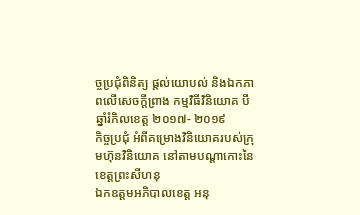ច្ចប្រជុំពិនិត្យ ផ្តល់យោបល់ និងឯកភាពលើសេចក្តីព្រាង កម្មវិធីវិនិយោគ បីឆ្នាំរំកិលខេត្ត ២០១៧- ២០១៩
កិច្ចប្រជុំ អំពីគម្រោងវិនិយោគរបស់ក្រុមហ៊ុនវិនិយោគ នៅតាមបណ្តាកោះនៃខេត្តព្រះសីហនុ
ឯកឧត្តមអភិបាលខេត្ត អនុ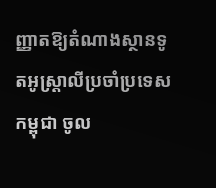ញ្ញាតឱ្យតំណាងស្ថានទូតអូស្រ្តាលីប្រចាំប្រទេសកម្ពុជា ចូល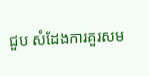ជួប សំដែងការគួរសម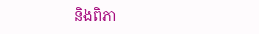និងពិភា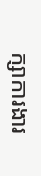ក្សាការងារ